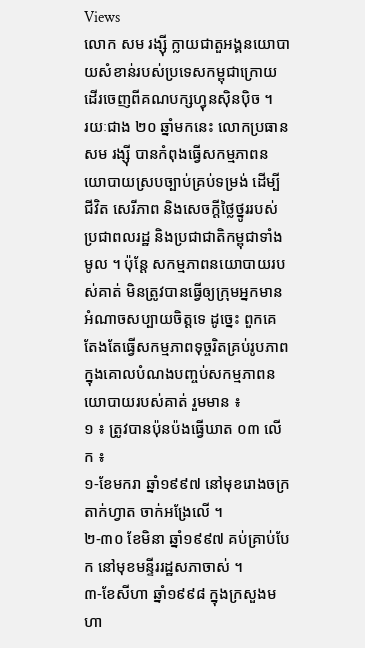Views
លោក សម រង្ស៊ី ក្លាយជាតួអង្គនយោបាយសំខាន់របស់ប្រទេសកម្ពុជាក្រោយដើរចេញពីគណបក្សហ្វុនស៊ិនប៉ិច ។
រយៈជាង ២០ ឆ្នាំមកនេះ លោកប្រធាន សម រង្ស៊ី បានកំពុងធ្វើសកម្មភាពនយោបាយស្របច្បាប់គ្រប់ទម្រង់ ដើម្បី ជីវិត សេរីភាព និងសេចក្តីថ្លៃថ្នូររបស់ប្រជាពលរដ្ឋ និងប្រជាជាតិកម្ពុជាទាំងមូល ។ ប៉ុន្តែ សកម្មភាពនយោបាយរបស់គាត់ មិនត្រូវបានធ្វើឲ្យក្រុមអ្នកមានអំណាចសប្បាយចិត្តទេ ដូច្នេះ ពួកគេតែងតែធ្វើសកម្មភាពទុច្ចរិតគ្រប់រូបភាព ក្នុងគោលបំណងបញ្ចប់សកម្មភាពនយោបាយរបស់គាត់ រួមមាន ៖
១ ៖ ត្រូវបានប៉ុនប៉ងធ្វើឃាត ០៣ លើក ៖
១-ខែមករា ឆ្នាំ១៩៩៧ នៅមុខរោងចក្រតាក់ហ្វាត ចាក់អង្រែលើ ។
២-៣០ ខែមិនា ឆ្នាំ១៩៩៧ គប់គ្រាប់បែក នៅមុខមន្ទីររដ្ឋសភាចាស់ ។
៣-ខែសីហា ឆ្នាំ១៩៩៨ ក្នុងក្រសួងមហា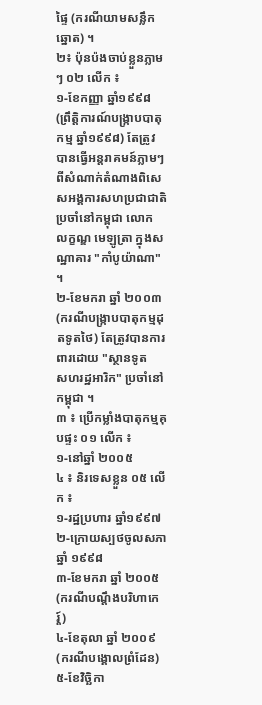ផ្ទៃ (ករណីយាមសន្លឹកឆ្នោត) ។
២៖ ប៉ុនប៉ងចាប់ខ្លួនភ្លាមៗ ០២ លើក ៖
១-ខែកញ្ញា ឆ្នាំ១៩៩៨ (ព្រឹត្តិការណ៍បង្ក្រាបបាតុកម្ម ឆ្នាំ១៩៩៨) តែត្រូវបានធ្វើអន្តរាគមន៍ភ្លាមៗ ពីសំណាក់តំណាងពិសេសអង្គការសហប្រជាជាតិ ប្រចាំនៅកម្ពុជា លោក លក្ខណ្ឌ មេឡូត្រា ក្នុងសណ្ឋាគារ "កាំបូយ៉ាណា" ។
២-ខែមករា ឆ្នាំ ២០០៣ (ករណីបង្ក្រាបបាតុកម្មដុតទូតថៃ) តែត្រូវបានការពារដោយ "ស្ថានទូត
សហរដ្ឋអារិក" ប្រចាំនៅកម្ពុជា ។
៣ ៖ ប្រើកម្លាំងបាតុកម្មគុបផ្ទះ ០១ លើក ៖
១-នៅឆ្នាំ ២០០៥
៤ ៖ និរទេសខ្លួន ០៥ លើក ៖
១-រដ្ឋប្រហារ ឆ្នាំ១៩៩៧
២-ក្រោយស្បថចូលសភា ឆ្នាំ ១៩៩៨
៣-ខែមករា ឆ្នាំ ២០០៥ (ករណីបណ្តឹងបរិហាកេរ្ត៍)
៤-ខែតុលា ឆ្នាំ ២០០៩ (ករណីបង្គោលព្រំដែន)
៥-ខែវិច្ឆិកា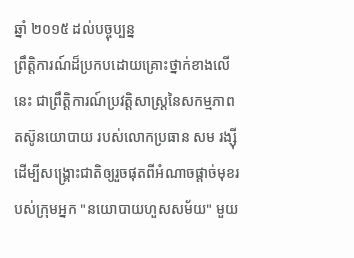ឆ្នាំ ២០១៥ ដល់បច្ចុប្បន្ន
ព្រឹត្តិការណ៍ដ៏ប្រកបដោយគ្រោះថ្នាក់ខាងលើនេះ ជាព្រឹត្តិការណ៍ប្រវត្តិសាស្ត្រនៃសកម្មភាពតស៊ូនយោបាយ របស់លោកប្រធាន សម រង្ស៊ី ដើម្បីសង្គ្រោះជាតិឲ្យរួចផុតពីអំណាចផ្តាច់មុខរបស់ក្រុមអ្នក "នយោបាយហួសសម័យ" មួយ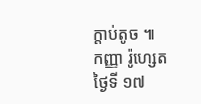ក្តាប់តូច ៕
កញ្ញា រ៉ូហ្សេត
ថ្ងៃទី ១៧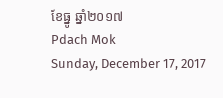ខែធ្នូ ឆ្នាំ២០១៧
Pdach Mok
Sunday, December 17, 2017